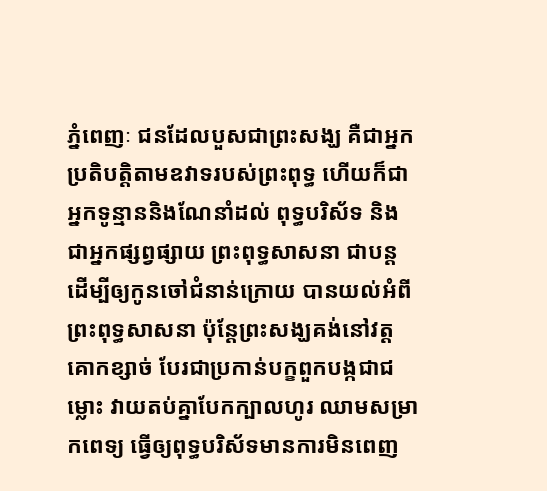ភ្នំពេញៈ ជនដែលបួសជាព្រះសង្ឃ គឺជាអ្នកប្រតិបត្តិតាមឧវាទរបស់ព្រះពុទ្ធ ហើយក៏ជាអ្នកទូន្មាននិងណែនាំដល់ ពុទ្ធបរិស័ទ និងជាអ្នកផ្សព្វផ្សាយ ព្រះពុទ្ធសាសនា ជាបន្ត ដើម្បីឲ្យកូនចៅជំនាន់ក្រោយ បានយល់អំពីព្រះពុទ្ធសាសនា ប៉ុន្តែព្រះសង្ឃគង់នៅវត្តគោកខ្សាច់ បែរជាប្រកាន់បក្ខពួកបង្កជាជម្លោះ វាយតប់គ្នាបែកក្បាលហូរ ឈាមសម្រាកពេទ្យ ធ្វើឲ្យពុទ្ធបរិស័ទមានការមិនពេញ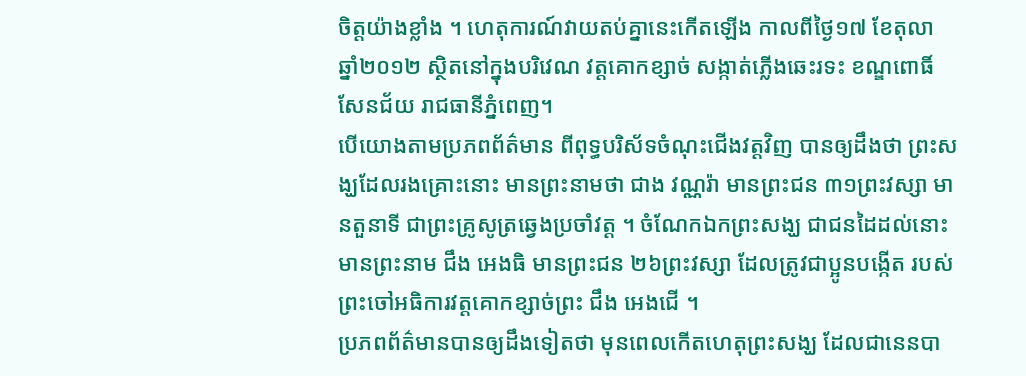ចិត្តយ៉ាងខ្លាំង ។ ហេតុការណ៍វាយតប់គ្នានេះកើតឡើង កាលពីថ្ងៃ១៧ ខែតុលា ឆ្នាំ២០១២ ស្ថិតនៅក្នុងបរិវេណ វត្តគោកខ្សាច់ សង្កាត់ភ្លើងឆេះរទះ ខណ្ឌពោធិ៍សែនជ័យ រាជធានីភ្នំពេញ។
បើយោងតាមប្រភពព័ត៌មាន ពីពុទ្ធបរិស័ទចំណុះជើងវត្តវិញ បានឲ្យដឹងថា ព្រះសង្ឃដែលរងគ្រោះនោះ មានព្រះនាមថា ជាង វណ្ណរ៉ា មានព្រះជន ៣១ព្រះវស្សា មានតួនាទី ជាព្រះគ្រូសូត្រឆ្វេងប្រចាំវត្ត ។ ចំណែកឯកព្រះសង្ឃ ជាជនដៃដល់នោះ មានព្រះនាម ជឹង អេងធិ មានព្រះជន ២៦ព្រះវស្សា ដែលត្រូវជាប្អូនបង្កើត របស់ព្រះចៅអធិការវត្តគោកខ្សាច់ព្រះ ជឹង អេងជើ ។
ប្រភពព័ត៌មានបានឲ្យដឹងទៀតថា មុនពេលកើតហេតុព្រះសង្ឃ ដែលជានេនបា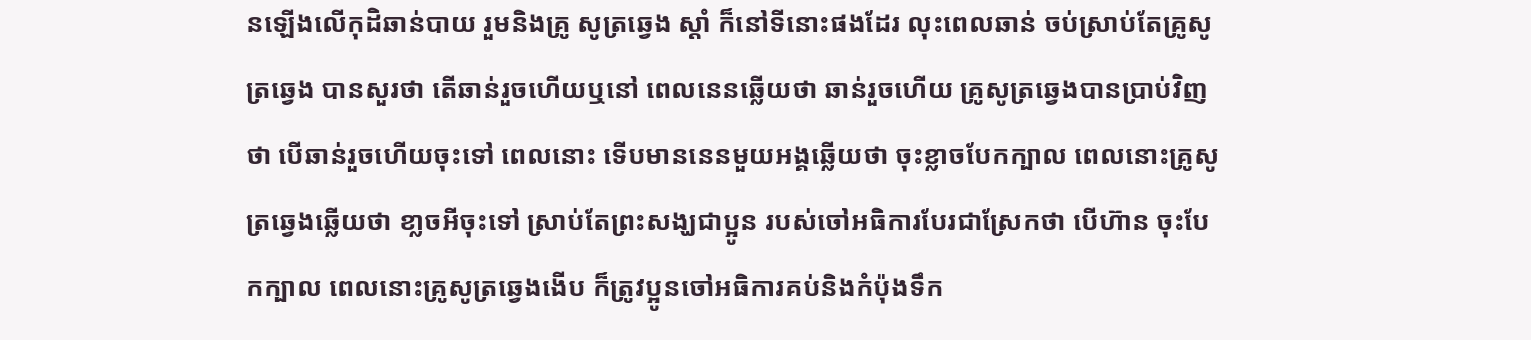នឡើងលើកុដិឆាន់បាយ រួមនិងគ្រូ សូត្រឆ្វេង ស្តាំ ក៏នៅទីនោះផងដែរ លុះពេលឆាន់ ចប់ស្រាប់តែគ្រូសូត្រឆ្វេង បានសួរថា តើឆាន់រួចហើយឬនៅ ពេលនេនឆ្លើយថា ឆាន់រួចហើយ គ្រូសូត្រឆ្វេងបានប្រាប់វិញថា បើឆាន់រួចហើយចុះទៅ ពេលនោះ ទើបមាននេនមួយអង្គឆ្លើយថា ចុះខ្លាចបែកក្បាល ពេលនោះគ្រូសូត្រឆ្វេងឆ្លើយថា ខា្លចអីចុះទៅ ស្រាប់តែព្រះសង្ឃជាប្អូន របស់ចៅអធិការបែរជាស្រែកថា បើហ៊ាន ចុះបែកក្បាល ពេលនោះគ្រូសូត្រឆ្វេងងើប ក៏ត្រូវប្អូនចៅអធិការគប់និងកំប៉ុងទឹក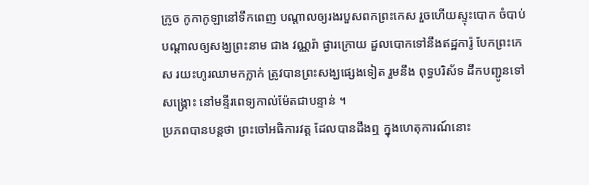ក្រូច កូកាកូឡានៅទឹកពេញ បណ្តាលឲ្យរងរបួសពកព្រះកេស រួចហើយស្ទុះបោក ចំបាប់ បណ្តាលឲ្យសង្ឃព្រះនាម ជាង វណ្ណរ៉ា ផ្ងារក្រោយ ដួលបោកទៅនឹងឥដ្ឋការ៉ូ បែកព្រះកេស រយះហូរឈាមកក្លាក់ ត្រូវបានព្រះសង្ឃផ្សេងទៀត រួមនឹង ពុទ្ធបរិស័ទ ដឹកបញ្ជូនទៅសង្រ្គោះ នៅមន្ទីរពេទ្យកាល់ម៉ែតជាបន្ទាន់ ។
ប្រភពបានបន្តថា ព្រះចៅអធិការវត្ត ដែលបានដឹងឮ ក្នុងហេតុការណ៍នោះ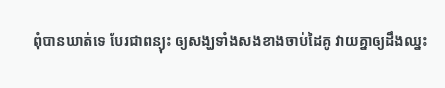ពុំបានឃាត់ទេ បែរជាពន្យុះ ឲ្យសង្ឃទាំងសងខាងចាប់ដៃគូ វាយគ្នាឲ្យដឹងឈ្នះ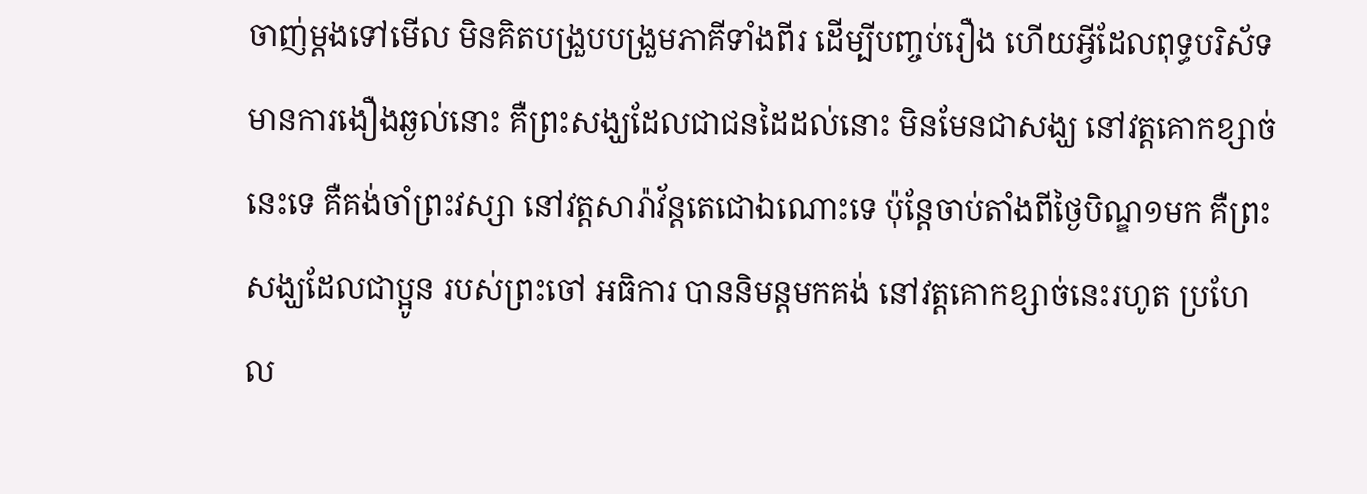ចាញ់ម្តងទៅមើល មិនគិតបង្រួបបង្រួមភាគីទាំងពីរ ដើម្បីបញ្ចប់រឿង ហើយអ្វីដែលពុទ្ធបរិស័ទ មានការងឿងឆ្ងល់នោះ គឺព្រះសង្ឃដែលជាជនដៃដល់នោះ មិនមែនជាសង្ឃ នៅវត្តគោកខ្សាច់នេះទេ គឺគង់ចាំព្រះវស្សា នៅវត្តសារ៉ាវ័ន្តតេជោឯណោះទេ ប៉ុន្តែចាប់តាំងពីថ្ងៃបិណ្ឌ១មក គឺព្រះសង្ឃដែលជាប្អូន របស់ព្រះចៅ អធិការ បាននិមន្តមកគង់ នៅវត្តគោកខ្សាច់នេះរហូត ប្រហែល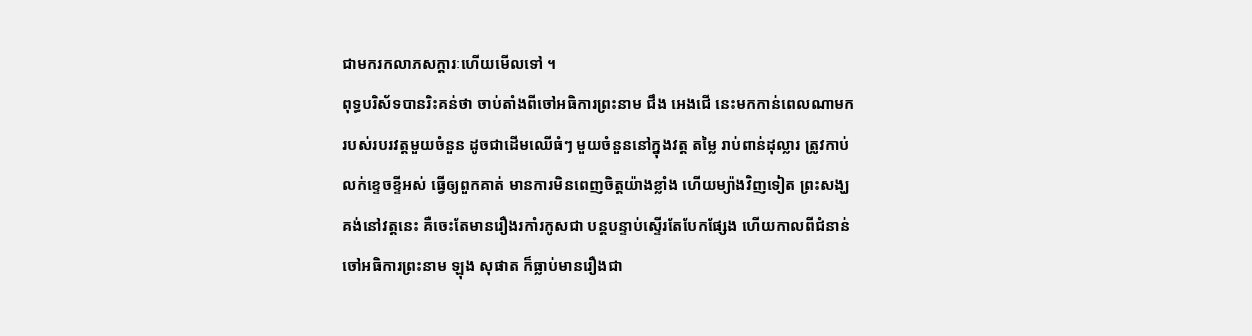ជាមករកលាភសក្តារៈហើយមើលទៅ ។
ពុទ្ធបរិស័ទបានរិះគន់ថា ចាប់តាំងពីចៅអធិការព្រះនាម ជឹង អេងជើ នេះមកកាន់ពេលណាមក របស់របរវត្តមួយចំនួន ដូចជាដើមឈើធំៗ មួយចំនួននៅក្នុងវត្ត តម្លៃ រាប់ពាន់ដុល្លារ ត្រូវកាប់លក់ខ្ទេចខ្ទីអស់ ធ្វើឲ្យពួកគាត់ មានការមិនពេញចិត្តយ៉ាងខ្លាំង ហើយម្យ៉ាងវិញទៀត ព្រះសង្ឃគង់នៅវត្តនេះ គឺចេះតែមានរឿងរកាំរកូសជា បន្តបន្ទាប់ស្ទើរតែបែកផ្សែង ហើយកាលពីជំនាន់ ចៅអធិការព្រះនាម ឡុង សុផាត ក៏ធ្លាប់មានរឿងជា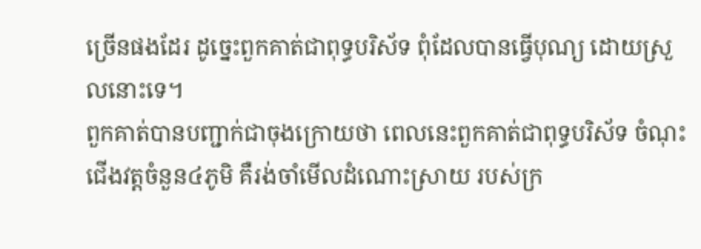ច្រើនផងដែរ ដូចេ្នះពួកគាត់ជាពុទ្ធបរិស័ទ ពុំដែលបានធ្វើបុណ្យ ដោយស្រួលនោះទេ។
ពួកគាត់បានបញ្ជាក់ជាចុងក្រោយថា ពេលនេះពួកគាត់ជាពុទ្ធបរិស័ទ ចំណុះជើងវត្តចំនួន៤ភូមិ គឺរង់ចាំមើលដំណោះស្រាយ របស់ក្រ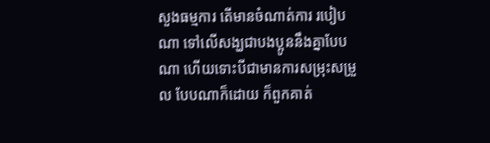សួងធម្មការ តើមានចំណាត់ការ របៀបណា ទៅលើសង្ឃជាបងប្អូននឹងគ្នាបែបណា ហើយទោះបីជាមានការសម្រុះសម្រួល បែបណាក៏ដោយ ក៏ពួកគាត់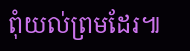ពុំយល់ព្រមដែរ៕